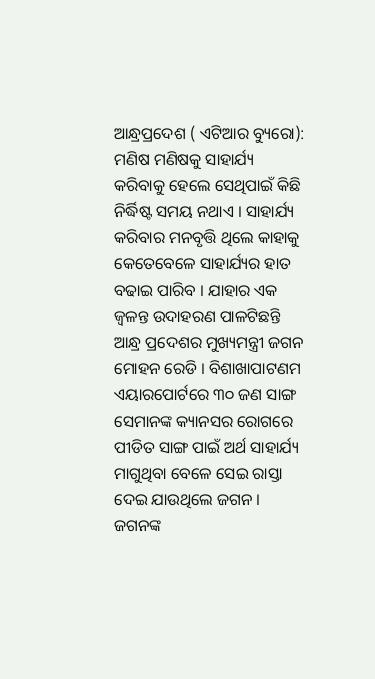ଆନ୍ଧ୍ରପ୍ରଦେଶ ( ଏଟିଆର ବ୍ୟୁରୋ): ମଣିଷ ମଣିଷକୁ ସାହାର୍ଯ୍ୟ କରିବାକୁ ହେଲେ ସେଥିପାଇଁ କିଛି ନିର୍ଦ୍ଧିଷ୍ଟ ସମୟ ନଥାଏ । ସାହାର୍ଯ୍ୟ କରିବାର ମନବୃତ୍ତି ଥିଲେ କାହାକୁ କେତେବେଳେ ସାହାର୍ଯ୍ୟର ହାତ ବଢାଇ ପାରିବ । ଯାହାର ଏକ ଜ୍ୱଳନ୍ତ ଉଦାହରଣ ପାଳଟିଛନ୍ତି ଆନ୍ଧ୍ର ପ୍ରଦେଶର ମୁଖ୍ୟମନ୍ତ୍ରୀ ଜଗନ ମୋହନ ରେଡି । ବିଶାଖାପାଟଣମ ଏୟାରପୋର୍ଟରେ ୩୦ ଜଣ ସାଙ୍ଗ ସେମାନଙ୍କ କ୍ୟାନସର ରୋଗରେ ପୀଡିତ ସାଙ୍ଗ ପାଇଁ ଅର୍ଥ ସାହାର୍ଯ୍ୟ ମାଗୁଥିବା ବେଳେ ସେଇ ରାସ୍ତା ଦେଇ ଯାଉଥିଲେ ଜଗନ ।
ଜଗନଙ୍କ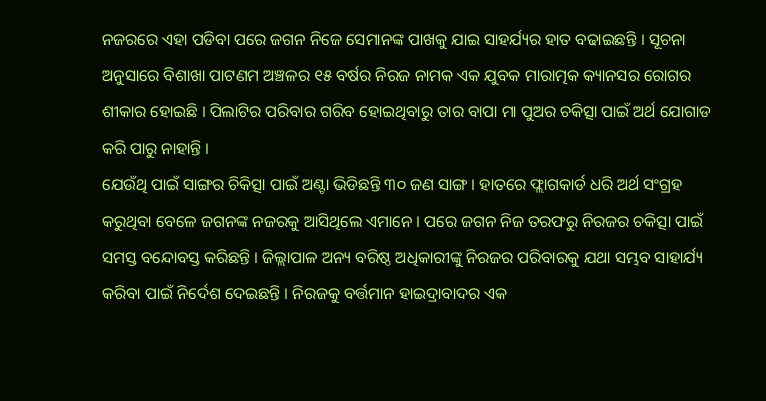ନଜରରେ ଏହା ପଡିବା ପରେ ଜଗନ ନିଜେ ସେମାନଙ୍କ ପାଖକୁ ଯାଇ ସାହର୍ଯ୍ୟର ହାତ ବଢାଇଛନ୍ତି । ସୂଚନା ଅନୁସାରେ ବିଶାଖା ପାଟଣମ ଅଞ୍ଚଳର ୧୫ ବର୍ଷର ନିରଜ ନାମକ ଏକ ଯୁବକ ମାରାତ୍ମକ କ୍ୟାନସର ରୋଗର ଶୀକାର ହୋଇଛି । ପିଲାଟିର ପରିବାର ଗରିବ ହୋଇଥିବାରୁ ତାର ବାପା ମା ପୁଅର ଚକିତ୍ସା ପାଇଁ ଅର୍ଥ ଯୋଗାଡ କରି ପାରୁ ନାହାନ୍ତି ।
ଯେଉଁଥି ପାଇଁ ସାଙ୍ଗର ଚିକିତ୍ସା ପାଇଁ ଅଣ୍ଟା ଭିଡିଛନ୍ତି ୩୦ ଜଣ ସାଙ୍ଗ । ହାତରେ ଫ୍ଲାଗକାର୍ଡ ଧରି ଅର୍ଥ ସଂଗ୍ରହ କରୁଥିବା ବେଳେ ଜଗନଙ୍କ ନଜରକୁ ଆସିଥିଲେ ଏମାନେ । ପରେ ଜଗନ ନିଜ ତରଫରୁ ନିରଜର ଚକିତ୍ସା ପାଇଁ ସମସ୍ତ ବନ୍ଦୋବସ୍ତ କରିଛନ୍ତି । ଜିଲ୍ଲାପାଳ ଅନ୍ୟ ବରିଷ୍ଠ ଅଧିକାରୀଙ୍କୁ ନିରଜର ପରିବାରକୁ ଯଥା ସମ୍ଭବ ସାହାର୍ଯ୍ୟ କରିବା ପାଇଁ ନିର୍ଦେଶ ଦେଇଛନ୍ତି । ନିରଜକୁ ବର୍ତ୍ତମାନ ହାଇଦ୍ରାବାଦର ଏକ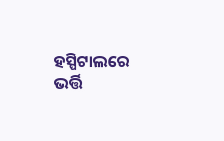ହସ୍ପିଟାଲରେ ଭର୍ତ୍ତି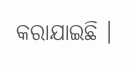କରାଯାଇଛି ।